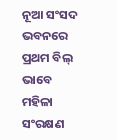ନୂଆ ସଂସଦ ଭବନରେ ପ୍ରଥମ ବିଲ୍ ଭାବେ ମହିଳା ସଂରକ୍ଷଣ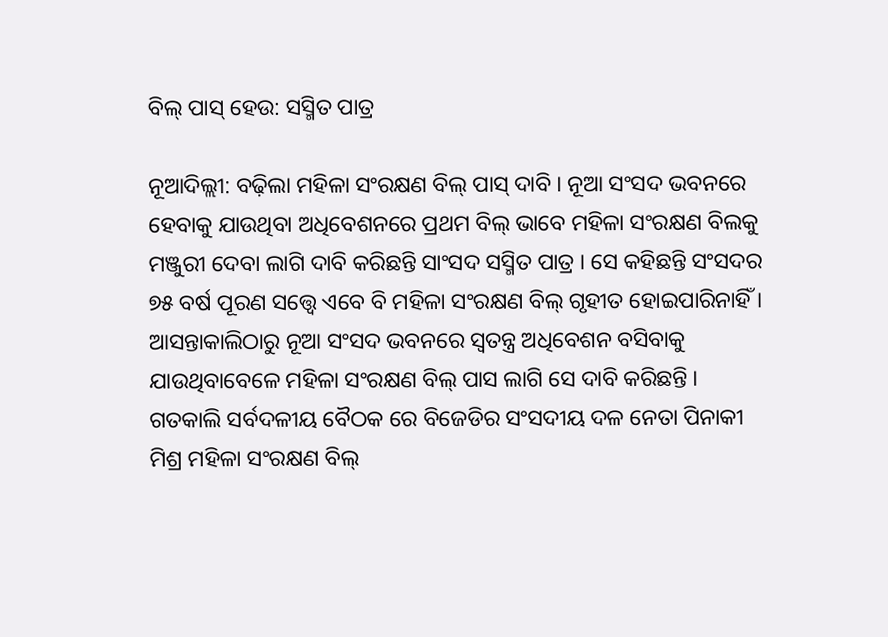ବିଲ୍ ପାସ୍ ହେଉ: ସସ୍ମିତ ପାତ୍ର

ନୂଆଦିଲ୍ଲୀ: ବଢ଼ିଲା ମହିଳା ସଂରକ୍ଷଣ ବିଲ୍ ପାସ୍ ଦାବି । ନୂଆ ସଂସଦ ଭବନରେ ହେବାକୁ ଯାଉଥିବା ଅଧିବେଶନରେ ପ୍ରଥମ ବିଲ୍ ଭାବେ ମହିଳା ସଂରକ୍ଷଣ ବିଲକୁ ମଞ୍ଜୁରୀ ଦେବା ଲାଗି ଦାବି କରିଛନ୍ତି ସାଂସଦ ସସ୍ମିତ ପାତ୍ର । ସେ କହିଛନ୍ତି ସଂସଦର ୭୫ ବର୍ଷ ପୂରଣ ସତ୍ତ୍ବେ ଏବେ ବି ମହିଳା ସଂରକ୍ଷଣ ବିଲ୍ ଗୃହୀତ ହୋଇପାରିନାହିଁ । ଆସନ୍ତାକାଲିଠାରୁ ନୂଆ ସଂସଦ ଭବନରେ ସ୍ବତନ୍ତ୍ର ଅଧିବେଶନ ବସିବାକୁ ଯାଉଥିବାବେଳେ ମହିଳା ସଂରକ୍ଷଣ ବିଲ୍ ପାସ ଲାଗି ସେ ଦାବି କରିଛନ୍ତି । ଗତକାଲି ସର୍ବଦଳୀୟ ବୈଠକ ରେ ବିଜେଡିର ସଂସଦୀୟ ଦଳ ନେତା ପିନାକୀ ମିଶ୍ର ମହିଳା ସଂରକ୍ଷଣ ବିଲ୍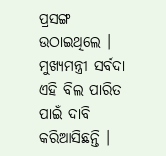ପ୍ରସଙ୍ଗ ଉଠାଇଥିଲେ । ମୁଖ୍ୟମନ୍ତ୍ରୀ ସର୍ବଦା ଏହି ବିଲ ପାରିତ ପାଇଁ ଦାବି କରିଆସିଛନ୍ତି ।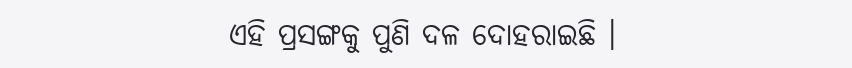ଏହି ପ୍ରସଙ୍ଗକୁ ପୁଣି ଦଳ ଦୋହରାଇଛି ।